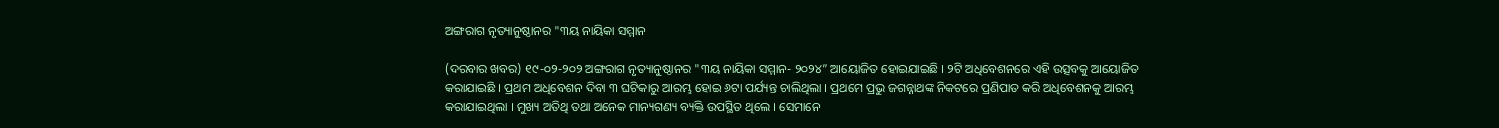ଅଙ୍ଗରାଗ ନୃତ୍ୟାନୁଷ୍ଠାନର "୩ୟ ନାୟିକା ସମ୍ମାନ

(ଦରବାର ଖବର) ୧୯-୦୨-୨୦୨ ଅଙ୍ଗରାଗ ନୃତ୍ୟାନୁଷ୍ଠାନର "୩ୟ ନାୟିକା ସମ୍ମାନ- ୨୦୨୪” ଆୟୋଜିତ ହୋଇଯାଇଛି । ୨ଟି ଅଧିବେଶନରେ ଏହି ଉତ୍ସବକୁ ଆୟୋଜିତ କରାଯାଇଛି । ପ୍ରଥମ ଅଧିବେଶନ ଦିବା ୩ ଘଟିକାରୁ ଆରମ୍ଭ ହୋଇ ୬ଟା ପର୍ଯ୍ୟନ୍ତ ଚାଲିଥିଲା । ପ୍ରଥମେ ପ୍ରଭୁ ଜଗନ୍ନାଥଙ୍କ ନିକଟରେ ପ୍ରଣିପାତ କରି ଅଧିବେଶନକୁ ଆରମ୍ଭ କରାଯାଇଥିଲା । ମୁଖ୍ୟ ଅତିଥି ତଥା ଅନେକ ମାନ୍ୟଗଣ୍ୟ ବ୍ୟକ୍ତି ଉପସ୍ଥିତ ଥିଲେ । ସେମାନେ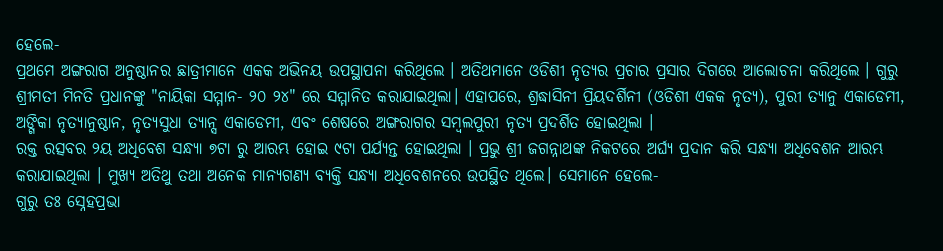ହେଲେ-
ପ୍ରଥମେ ଅଙ୍ଗରାଗ ଅନୁଷ୍ଠାନର ଛାତ୍ରୀମାନେ ଏକକ ଅଭିନୟ ଉପସ୍ଥାପନା କରିଥିଲେ । ଅତିଥମାନେ ଓଡିଶୀ ନୃତ୍ୟର ପ୍ରଚାର ପ୍ରସାର ଦିଗରେ ଆଲୋଚନା କରିଥିଲେ । ଗୁରୁ ଶ୍ରୀମତୀ ମିନତି ପ୍ରଧାନଙ୍କୁ "ନାୟିକା ସମ୍ମାନ- ୨୦ ୨୪" ରେ ସମ୍ମାନିତ କରାଯାଇଥିଲା। ଏହାପରେ, ଶ୍ରଦ୍ଧାସିନୀ ପ୍ରିୟଦର୍ଶିନୀ (ଓଡିଶୀ ଏକକ ନୃତ୍ୟ), ପୁରୀ ତ୍ୟାନୁ ଏକାଡେମୀ, ଅଙ୍ଗିକା ନୃତ୍ୟାନୁଷ୍ଠାନ, ନୃତ୍ୟସୁଧା ତ୍ୟାନ୍ସ ଏକାଡେମୀ, ଏବଂ ଶେଷରେ ଅଙ୍ଗରାଗର ସମ୍ବଲପୁରୀ ନୃତ୍ୟ ପ୍ରଦର୍ଶିତ ହୋଇଥିଲା ।
ରକ୍ତ ରତ୍ସବର ୨ୟ ଅଧିବେଶ ସନ୍ଧ୍ୟା ୭ଟା ରୁ ଆରମ୍ଭ ହୋଇ ୯ଟା ପର୍ଯ୍ୟନ୍ତ ହୋଇଥିଲା । ପ୍ରଭୁ ଶ୍ରୀ ଜଗନ୍ନାଥଙ୍କ ନିକଟରେ ଅର୍ଘ୍ୟ ପ୍ରଦାନ କରି ସନ୍ଧ୍ୟା ଅଧିବେଶନ ଆରମ୍ଭ କରାଯାଇଥିଲା । ମୁଖ୍ୟ ଅତିଥୁ ତଥା ଅନେକ ମାନ୍ୟଗଣ୍ୟ ବ୍ୟକ୍ତି ସନ୍ଧ୍ୟା ଅଧିବେଶନରେ ଉପସ୍ଥିତ ଥିଲେ। ସେମାନେ ହେଲେ-
ଗୁରୁ ତଃ ସ୍ନେହପ୍ରଭା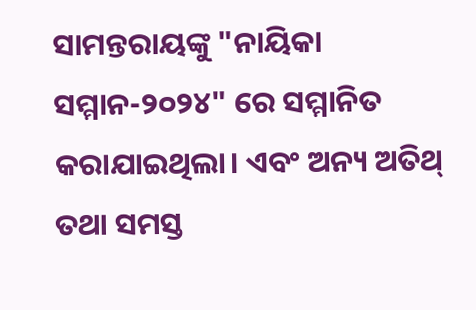ସାମନ୍ତରାୟଙ୍କୁ "ନାୟିକା ସମ୍ମାନ-୨୦୨୪" ରେ ସମ୍ମାନିତ କରାଯାଇଥିଲା। ଏବଂ ଅନ୍ୟ ଅତିଥ୍ ତଥା ସମସ୍ତ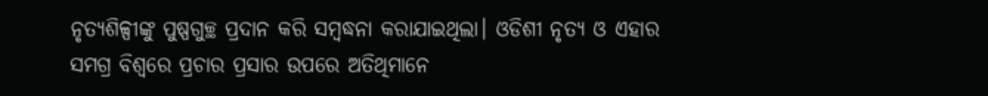ନୃତ୍ୟଶିଳ୍ପୀଙ୍କୁ ପୁଷ୍ପଗୁଚ୍ଛ ପ୍ରଦାନ କରି ସମ୍ବଦ୍ଧନା କରାଯାଇଥିଲା। ଓଡିଶୀ ନୃତ୍ୟ ଓ ଏହାର ସମଗ୍ର ବିଶ୍ଵରେ ପ୍ରଚାର ପ୍ରସାର ଉପରେ ଅତିଥିମାନେ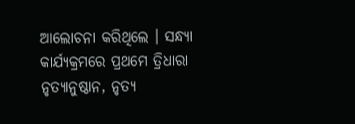ଆଲୋଚନା କରିଥିଲେ । ସନ୍ଧ୍ୟା କାର୍ଯ୍ୟକ୍ରମରେ ପ୍ରଥମେ ତ୍ରିଧାରା ନୃତ୍ୟାନୁଷ୍ଠାନ, ନୃତ୍ୟ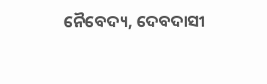ନୈବେଦ୍ୟ, ଦେବଦାସୀ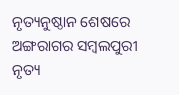ନୃତ୍ୟନୁଷ୍ଠାନ ଶେଷରେ ଅଙ୍ଗରାଗର ସମ୍ବଲପୁରୀ ନୃତ୍ୟ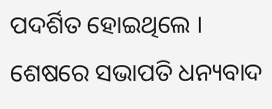ପଦର୍ଶିତ ହୋଇଥିଲେ । ଶେଷରେ ସଭାପତି ଧନ୍ୟବାଦ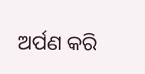ଅର୍ପଣ କରି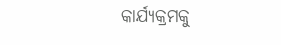କାର୍ଯ୍ୟକ୍ରମକୁ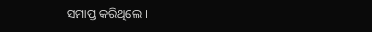ସମାପ୍ତ କରିଥିଲେ ।